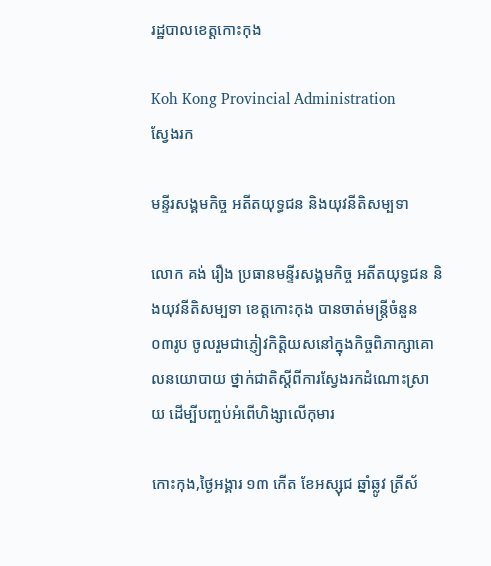រដ្ឋបាលខេត្តកោះកុង

Koh Kong Provincial Administration
ស្វែងរក

មន្ទីរសង្គមកិច្ច អតីតយុទ្ធជន និងយុវនីតិសម្បទា

លោក គង់ រឿង ប្រធានមន្ទីរសង្គមកិច្ច អតីតយុទ្ធជន និងយុវនីតិសម្បទា ខេត្តកោះកុង បានចាត់មន្ត្រីចំនួន ០៣រូប ចូលរួមជាភ្ញៀវកិត្តិយសនៅក្នុងកិច្ចពិភាក្សាគោលនយោបាយ ថ្នាក់ជាតិស្ដីពីការស្វែងរកដំណោះស្រាយ ដើម្បីបញ្ចប់អំពើហិង្សាលើកុមារ

កោះកុង,ថ្ងៃអង្គារ ១៣ កើត ខែអស្សុជ ឆ្នាំឆ្លូវ ត្រីស័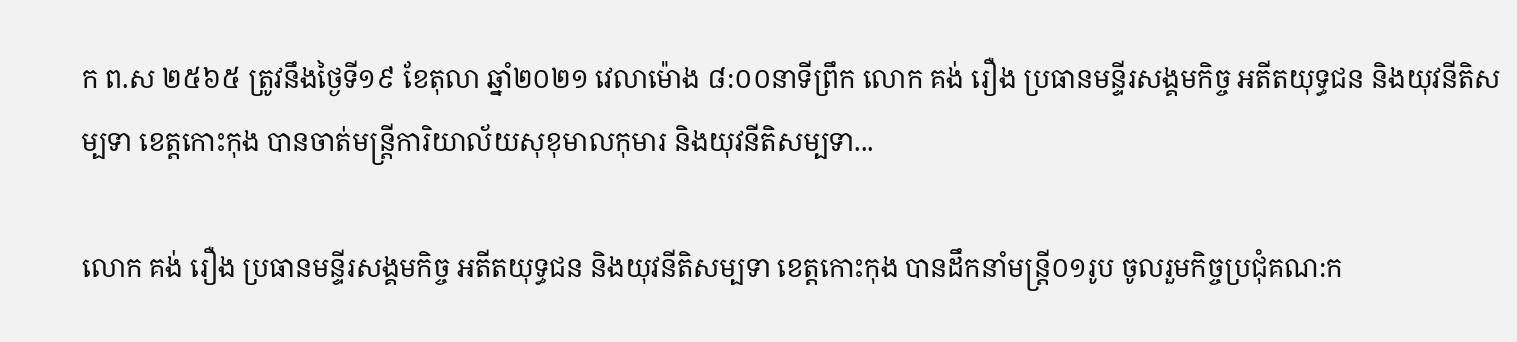ក ព.ស ២៥៦៥ ត្រូវនឹងថ្ងៃទី១៩ ខែតុលា ឆ្នាំ២០២១ វេលាម៉ោង ៨:០០នាទីព្រឹក លោក គង់ រឿង ប្រធានមន្ទីរសង្គមកិច្ច អតីតយុទ្ធជន និងយុវនីតិសម្បទា ខេត្តកោះកុង បានចាត់មន្រ្តីការិយាល័យសុខុមាលកុមារ និងយុវនីតិសម្បទា...

លោក គង់ រឿង ប្រធានមន្ទីរសង្គមកិច្ច អតីតយុទ្ធជន និងយុវនីតិសម្បទា ខេត្តកោះកុង បានដឹកនាំមន្ត្រី០១រូប ចូលរួមកិច្ចប្រជុំគណ:ក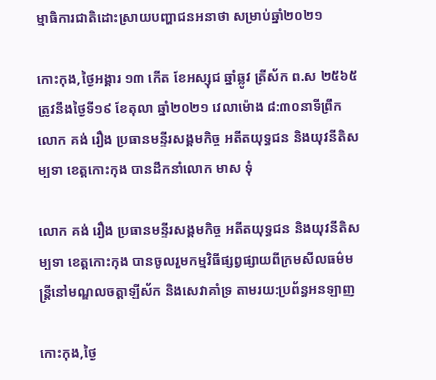ម្មាធិការជាតិដោះស្រាយបញ្ហាជនអនាថា សម្រាប់ឆ្នាំ២០២១

កោះកុង,ថ្ងៃអង្គារ ១៣ កើត ខែអស្សុជ ឆ្នាំឆ្លូវ ត្រីស័ក ព.ស ២៥៦៥ ត្រូវនឹងថ្ងៃទី១៩ ខែតុលា ឆ្នាំ២០២១ វេលាម៉ោង ៨:៣០នាទីព្រឹក លោក គង់ រឿង ប្រធានមន្ទីរសង្គមកិច្ច អតីតយុទ្ធជន និងយុវនីតិសម្បទា ខេត្តកោះកុង បានដឹកនាំលោក មាស ទុំ

លោក គង់ រឿង ប្រធានមន្ទីរសង្គមកិច្ច អតីតយុទ្ធជន និងយុវនីតិសម្បទា ខេត្តកោះកុង បានចូលរួមកម្មវិធីផ្សព្វផ្សាយពីក្រមសីលធម៌មន្ត្រីនៅមណ្ឌលចត្តាឡីស័ក និងសេវាគាំទ្រ តាមរយ:ប្រព័ន្ធអនឡាញ

កោះកុង,ថ្ងៃ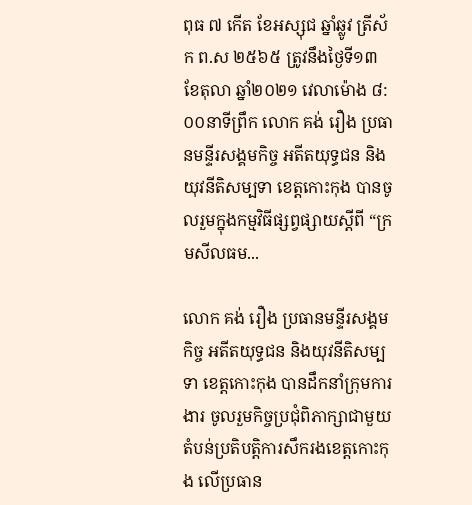ពុធ ៧ កើត ខែអស្សុជ ឆ្នាំឆ្លូវ ត្រីស័ក ព.ស ២៥៦៥ ត្រូវនឹងថ្ងៃទី១៣ ខែតុលា ឆ្នាំ២០២១ វេលាម៉ោង ៨:០០នាទីព្រឹក លោក គង់ រឿង ប្រធានមន្ទីរសង្គមកិច្ច អតីតយុទ្ធជន និងយុវនីតិសម្បទា ខេត្តកោះកុង បានចូលរួមក្នុងកម្មវិធីផ្សព្វផ្សាយស្ដីពី “ក្រមសីលធម...

លោក គង់ រឿង ប្រធានមន្ទីរសង្គមកិច្ច អតីតយុទ្ធជន និងយុវនីតិសម្បទា ខេត្តកោះកុង បានដឹកនាំក្រុមការងារ ចូលរួមកិច្ចប្រជុំពិភាក្សាជាមួយតំបន់ប្រតិបត្តិការសឹករងខេត្តកោះកុង លើប្រធាន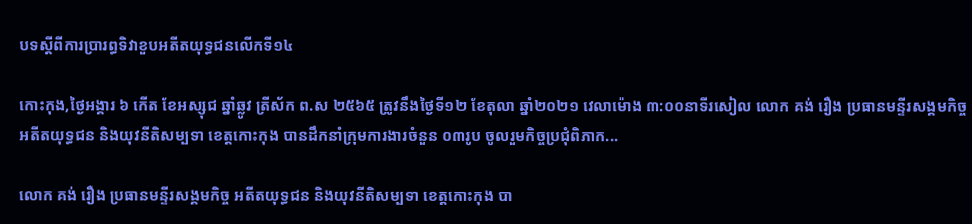បទស្ដីពីការប្រារព្ធទិវាខួបអតីតយុទ្ធជនលើកទី១៤

កោះកុង,ថ្ងៃអង្គារ ៦ កើត ខែអស្សុជ ឆ្នាំឆ្លូវ ត្រីស័ក ព.ស ២៥៦៥ ត្រូវនឹងថ្ងៃទី១២ ខែតុលា ឆ្នាំ២០២១ វេលាម៉ោង ៣:០០នាទីរសៀល លោក គង់ រឿង ប្រធានមន្ទីរសង្គមកិច្ច អតីតយុទ្ធជន និងយុវនីតិសម្បទា ខេត្តកោះកុង បានដឹកនាំក្រុមការងារចំនួន ០៣រូប ចូលរួមកិច្ចប្រជុំពិភាក...

លោក គង់ រឿង ប្រធានមន្ទីរសង្គមកិច្ច អតីតយុទ្ធជន និងយុវនីតិសម្បទា ខេត្តកោះកុង បា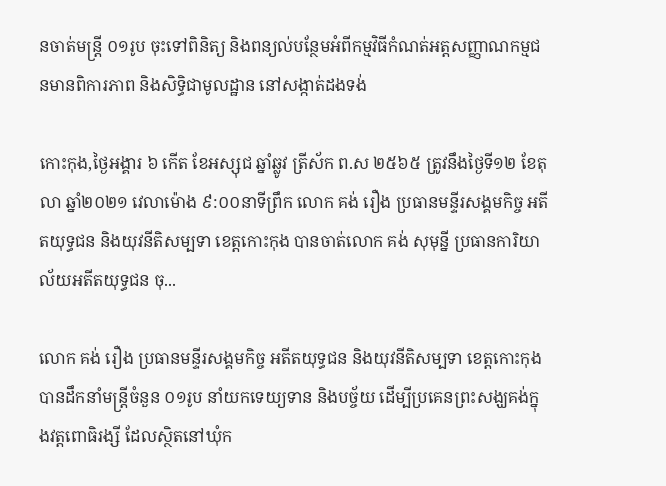នចាត់មន្រ្តី ០១រូប ចុះទៅពិនិត្យ និងពន្យល់បន្ថែមអំពីកម្មវិធីកំណត់អត្តសញ្ញាណកម្មជនមានពិការភាព និងសិទ្ធិជាមូលដ្ឋាន នៅសង្កាត់ដងទង់

កោះកុង,ថ្ងៃអង្គារ ៦ កើត ខែអស្សុជ ឆ្នាំឆ្លូវ ត្រីស័ក ព.ស ២៥៦៥ ត្រូវនឹងថ្ងៃទី១២ ខែតុលា ឆ្នាំ២០២១ វេលាម៉ោង ៩:០០នាទីព្រឹក លោក គង់ រឿង ប្រធានមន្ទីរសង្គមកិច្ច អតីតយុទ្ធជន និងយុវនីតិសម្បទា ខេត្តកោះកុង បានចាត់លោក គង់ សុមុន្នី ប្រធានការិយាល័យអតីតយុទ្ធជន ចុ...

លោក គង់ រឿង ប្រធានមន្ទីរសង្គមកិច្ច អតីតយុទ្ធជន និងយុវនីតិសម្បទា ខេត្តកោះកុង បានដឹកនាំមន្រ្តីចំនួន ០១រូប នាំយកទេយ្យទាន និងបច្ច័យ ដើម្បីប្រគេនព្រះសង្ឃគង់ក្នុងវត្តពោធិរង្សី ដែលស្ថិតនៅឃុំក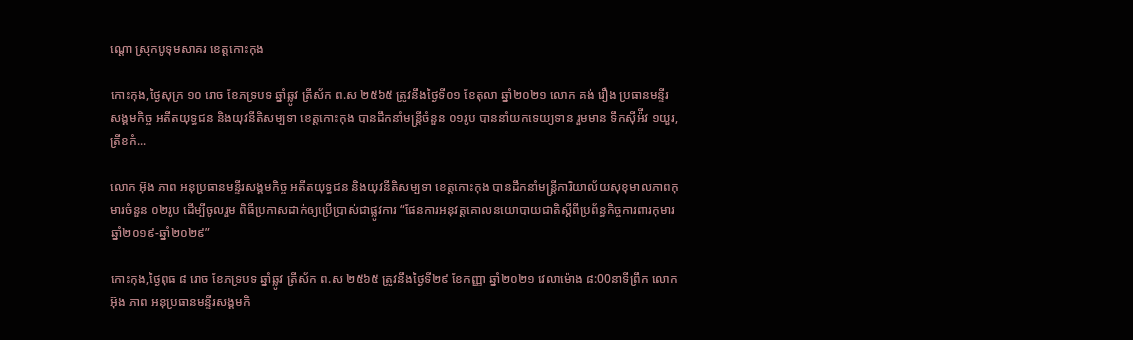ណ្ដោ ស្រុកបូទុមសាគរ ខេត្តកោះកុង

កោះកុង,ថ្ងៃសុក្រ ១០ រោច ខែភទ្របទ ឆ្នាំឆ្លូវ ត្រីស័ក ព.ស ២៥៦៥ ត្រូវនឹងថ្ងៃទី០១ ខែតុលា ឆ្នាំ២០២១ លោក គង់ រឿង ប្រធានមន្ទីរសង្គមកិច្ច អតីតយុទ្ធជន និងយុវនីតិសម្បទា ខេត្តកោះកុង បានដឹកនាំមន្រ្តីចំនួន ០១រូប បាននាំយកទេយ្យទាន រួមមាន ទឹកស៊ីអ៉ីវ ១យួរ, ត្រីខកំ...

លោក អ៊ុង ភាព អនុប្រធានមន្ទីរសង្គមកិច្ច អតីតយុទ្ធជន និងយុវនីតិសម្បទា ខេត្តកោះកុង បានដឹកនាំមន្រ្តីការិយាល័យសុខុមាលភាពកុមារចំនួន ០២រូប ដើម្បីចូលរួម ពិធីប្រកាសដាក់ឲ្យប្រើប្រាស់ជាផ្លូវការ “ផែនការអនុវត្តគោលនយោបាយជាតិស្ដីពីប្រព័ន្ធកិច្ចការពារកុមារឆ្នាំ២០១៩-ឆ្នាំ២០២៩”

កោះកុង,ថ្ងៃពុធ ៨ រោច ខែភទ្របទ ឆ្នាំឆ្លូវ ត្រីស័ក ព.ស ២៥៦៥ ត្រូវនឹងថ្ងៃទី២៩ ខែកញ្ញា ឆ្នាំ២០២១ វេលាម៉ោង ៨:00នាទីព្រឹក លោក អ៊ុង ភាព អនុប្រធានមន្ទីរសង្គមកិ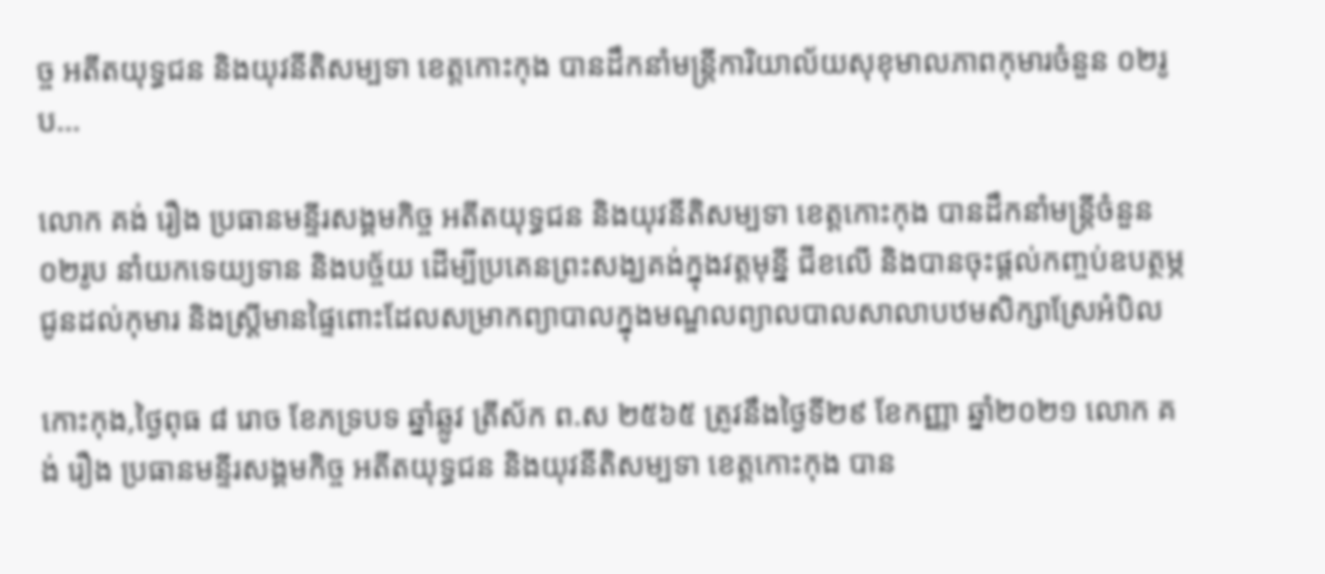ច្ច អតីតយុទ្ធជន និងយុវនីតិសម្បទា ខេត្តកោះកុង បានដឹកនាំមន្រ្តីការិយាល័យសុខុមាលភាពកុមារចំនួន ០២រូប...

លោក គង់ រឿង ប្រធានមន្ទីរសង្គមកិច្ច អតីតយុទ្ធជន និងយុវនីតិសម្បទា ខេត្តកោះកុង បានដឹកនាំមន្រ្តីចំនួន ០២រូប នាំយកទេយ្យទាន និងបច្ច័យ ដើម្បីប្រគេនព្រះសង្ឃគង់ក្នុងវត្តមុន្នី ជីខលើ និងបានចុះផ្ដល់កញ្ចប់ឧបត្ថម្ភជូនដល់កុមារ និងស្រ្តីមានផ្ទៃពោះដែលសម្រាកព្យាបាលក្នុងមណ្ឌលព្យាលបាលសាលាបឋមសិក្សាស្រែអំបិល

កោះកុង,ថ្ងៃពុធ ៨ រោច ខែភទ្របទ ឆ្នាំឆ្លូវ ត្រីស័ក ព.ស ២៥៦៥ ត្រូវនឹងថ្ងៃទី២៩ ខែកញ្ញា ឆ្នាំ២០២១ លោក គង់ រឿង ប្រធានមន្ទីរសង្គមកិច្ច អតីតយុទ្ធជន និងយុវនីតិសម្បទា ខេត្តកោះកុង បាន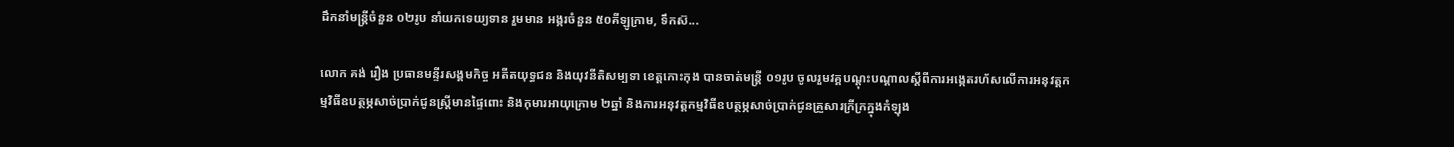ដឹកនាំមន្រ្តីចំនួន ០២រូប នាំយកទេយ្យទាន រួមមាន អង្ករចំនួន ៥០គីឡូក្រាម, ទឹកស៊...

លោក គង់ រឿង ប្រធានមន្ទីរសង្គមកិច្ច អតីតយុទ្ធជន និងយុវនីតិសម្បទា ខេត្តកោះកុង បានចាត់មន្ត្រី ០១រូប ចូលរួមវគ្គបណ្ដុះបណ្ដាលស្ដីពីការអង្កេតរហ័សលើការអនុវត្តកម្មវិធីឧបត្ថម្ភសាច់ប្រាក់ជូនស្ត្រីមានផ្ទៃពោះ និងកុមារអាយុក្រោម ២ឆ្នាំ និងការអនុវត្តកម្មវិធីឧបត្ថម្ភសាច់ប្រាក់ជូនគ្រួសារក្រីក្រក្នុងកំឡុង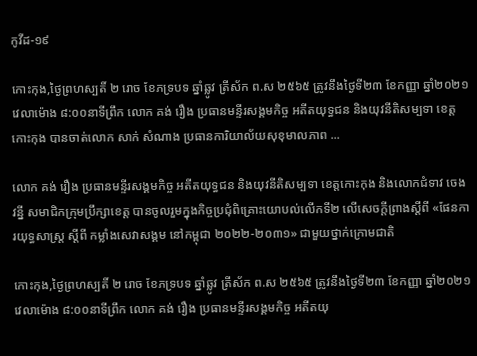កូវីដ-១៩

កោះកុង,ថ្ងៃព្រហស្បតិ៍ ២ រោច ខែភទ្របទ ឆ្នាំឆ្លូវ ត្រីស័ក ព.ស ២៥៦៥ ត្រូវនឹងថ្ងៃទី២៣ ខែកញ្ញា ឆ្នាំ២០២១ វេលាម៉ោង ៨:០០នាទីព្រឹក លោក គង់ រឿង ប្រធានមន្ទីរសង្គមកិច្ច អតីតយុទ្ធជន និងយុវនីតិសម្បទា ខេត្តកោះកុង បានចាត់លោក សាក់ សំណាង ប្រធានការិយាល័យសុខុមាលភាព ...

លោក គង់ រឿង ប្រធានមន្ទីរសង្គមកិច្ច អតីតយុទ្ធជន និងយុវនីតិសម្បទា ខេត្តកោះកុង និងលោកជំទាវ ចេង វន្នី សមាជិកក្រុមប្រឹក្សាខេត្ត បានចូលរួមក្នុងកិច្ចប្រជុំពិគ្រោះយោបល់លើកទី២ លើសេចក្ដីព្រាងស្ដីពី «ផែនការយុទ្ធសាស្រ្ត ស្ដីពី កម្លាំងសេវាសង្គម នៅកម្ពុជា ២០២២-២០៣១» ជាមួយថ្នាក់ក្រោមជាតិ

កោះកុង,ថ្ងៃព្រហស្បតិ៍ ២ រោច ខែភទ្របទ ឆ្នាំឆ្លូវ ត្រីស័ក ព.ស ២៥៦៥ ត្រូវនឹងថ្ងៃទី២៣ ខែកញ្ញា ឆ្នាំ២០២១ វេលាម៉ោង ៨:០០នាទីព្រឹក លោក គង់ រឿង ប្រធានមន្ទីរសង្គមកិច្ច អតីតយុ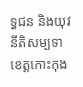ទ្ធជន និងយុវនីតិសម្បទា ខេត្តកោះកុង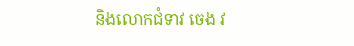និងលោកជំទាវ ចេង វ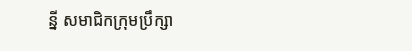ន្នី សមាជិកក្រុមប្រឹក្សា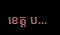ខេត្ត ប...